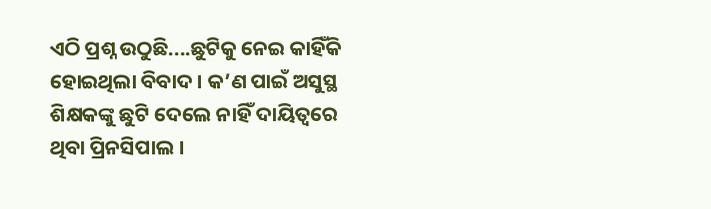ଏଠି ପ୍ରଶ୍ନ ଉଠୁଛି....ଛୁଟିକୁ ନେଇ କାହିଁକି ହୋଇଥିଲା ବିବାଦ । କ’ଣ ପାଇଁ ଅସୁସ୍ଥ ଶିକ୍ଷକଙ୍କୁ ଛୁଟି ଦେଲେ ନାହିଁ ଦାୟିତ୍ବରେ ଥିବା ପ୍ରିନସିପାଲ ।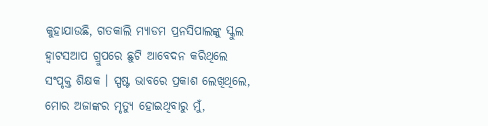କୁହାଯାଉଛି, ଗତକାଲି ମ୍ୟାଡମ ପ୍ରନସିପାଲଙ୍କୁ ସ୍କୁଲ ହ୍ୱାଟସଆପ ଗ୍ରୁପରେ ଛୁଟି ଆବେଦନ କରିଥିଲେ ସଂପୃକ୍ତ ଶିକ୍ଷକ । ସ୍ପଷ୍ଟ ଭାବରେ ପ୍ରକାଶ ଲେଖିଥିଲେ, ମୋର ଅଜାଙ୍କର ମୃତ୍ୟୁ ହୋଇଥିବାରୁ ମୁଁ,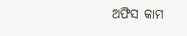ଅଫିସ କାମ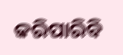କରିପାରିବି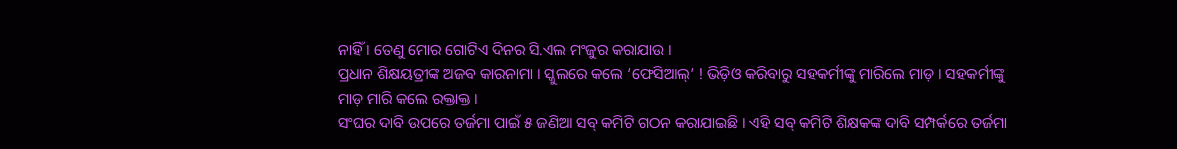ନାହିଁ । ତେଣୁ ମୋର ଗୋଟିଏ ଦିନର ସି.ଏଲ ମଂଜୁର କରାଯାଉ ।
ପ୍ରଧାନ ଶିକ୍ଷୟତ୍ରୀଙ୍କ ଅଜବ କାରନାମା । ସ୍କୁଲରେ କଲେ ‘ଫେସିଆଲ୍’ ! ଭିଡ଼ିଓ କରିବାରୁ ସହକର୍ମୀଙ୍କୁ ମାରିଲେ ମାଡ଼ । ସହକର୍ମୀଙ୍କୁ ମାଡ଼ ମାରି କଲେ ରକ୍ତାକ୍ତ ।
ସଂଘର ଦାବି ଉପରେ ତର୍ଜମା ପାଇଁ ୫ ଜଣିଆ ସବ୍ କମିଟି ଗଠନ କରାଯାଇଛି । ଏହି ସବ୍ କମିଟି ଶିକ୍ଷକଙ୍କ ଦାବି ସମ୍ପର୍କରେ ତର୍ଜମା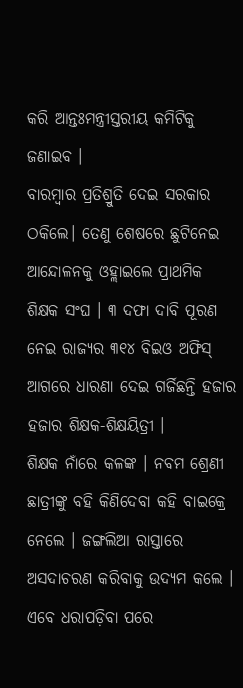କରି ଆନ୍ତଃମନ୍ତ୍ରୀସ୍ତରୀୟ କମିଟିକୁ ଜଣାଇବ ।
ବାରମ୍ବାର ପ୍ରତିଶ୍ରୁତି ଦେଇ ସରକାର ଠକିଲେ। ତେଣୁ ଶେଷରେ ଛୁଟିନେଇ ଆନ୍ଦୋଳନକୁ ଓହ୍ଲାଇଲେ ପ୍ରାଥମିକ ଶିକ୍ଷକ ସଂଘ । ୩ ଦଫା ଦାବି ପୂରଣ ନେଇ ରାଜ୍ୟର ୩୧୪ ବିଇଓ ଅଫିସ୍ ଆଗରେ ଧାରଣା ଦେଇ ଗର୍ଜିଛନ୍ତି ହଜାର ହଜାର ଶିକ୍ଷକ-ଶିକ୍ଷୟିତ୍ରୀ ।
ଶିକ୍ଷକ ନାଁରେ କଳଙ୍କ । ନବମ ଶ୍ରେଣୀ ଛାତ୍ରୀଙ୍କୁ ବହି କିଣିଦେବା କହି ବାଇକ୍ରେ ନେଲେ । ଜଙ୍ଗଲିଆ ରାସ୍ତାରେ ଅସଦାଚରଣ କରିବାକୁ ଉଦ୍ୟମ କଲେ । ଏବେ ଧରାପଡ଼ିବା ପରେ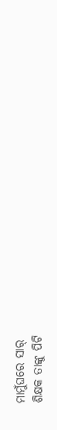ମାମୁଁଘରେ ସାର୍
ଶିକ୍ଷକ ତାଙ୍କୁ ପିଟି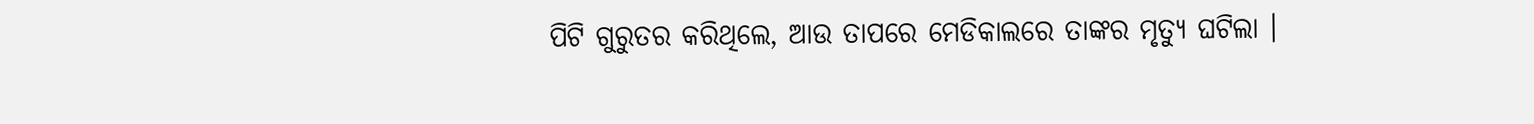ପିଟି ଗୁରୁତର କରିଥିଲେ, ଆଉ ତାପରେ ମେଡିକାଲରେ ତାଙ୍କର ମୃତ୍ୟୁ ଘଟିଲା ।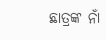ଛାତ୍ରଙ୍କ ନାଁ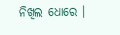ନିଖିଲ ଧୋରେ ।